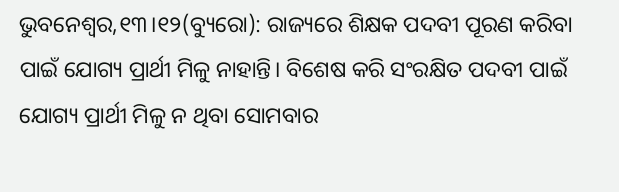ଭୁବନେଶ୍ୱର,୧୩।୧୨(ବ୍ୟୁରୋ): ରାଜ୍ୟରେ ଶିକ୍ଷକ ପଦବୀ ପୂରଣ କରିବା ପାଇଁ ଯୋଗ୍ୟ ପ୍ରାର୍ଥୀ ମିଳୁ ନାହାନ୍ତି। ବିଶେଷ କରି ସଂରକ୍ଷିତ ପଦବୀ ପାଇଁ ଯୋଗ୍ୟ ପ୍ରାର୍ଥୀ ମିଳୁ ନ ଥିବା ସୋମବାର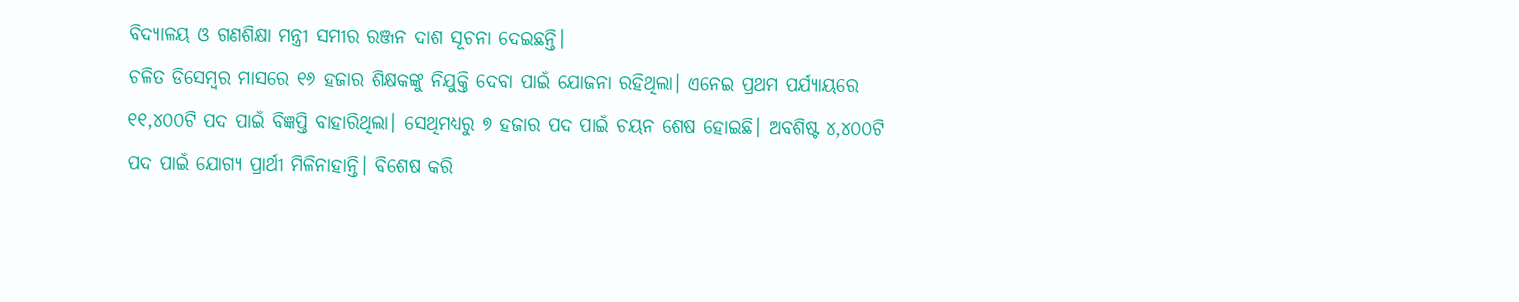ବିଦ୍ୟାଳୟ ଓ ଗଣଶିକ୍ଷା ମନ୍ତ୍ରୀ ସମୀର ରଞ୍ଜନ ଦାଶ ସୂଚନା ଦେଇଛନ୍ତି।
ଚଳିତ ଡିସେମ୍ବର ମାସରେ ୧୬ ହଜାର ଶିକ୍ଷକଙ୍କୁ ନିଯୁକ୍ତି ଦେବା ପାଇଁ ଯୋଜନା ରହିଥିଲା। ଏନେଇ ପ୍ରଥମ ପର୍ଯ୍ୟାୟରେ ୧୧,୪୦୦ଟି ପଦ ପାଇଁ ବିଜ୍ଞପ୍ତି ବାହାରିଥିଲା। ସେଥିମଧ୍ୟରୁ ୭ ହଜାର ପଦ ପାଇଁ ଚୟନ ଶେଷ ହୋଇଛି। ଅବଶିଷ୍ଟ ୪,୪୦୦ଟି ପଦ ପାଇଁ ଯୋଗ୍ୟ ପ୍ରାର୍ଥୀ ମିଳିନାହାନ୍ତି। ବିଶେଷ କରି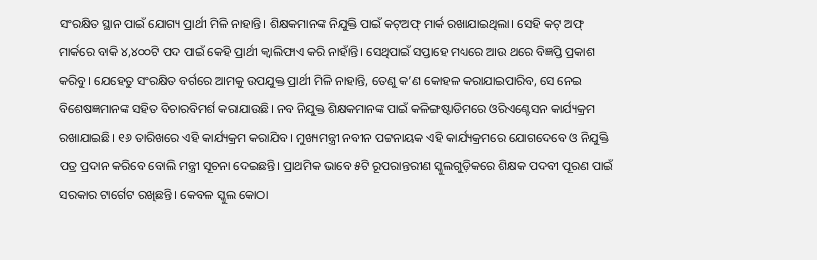ସଂରକ୍ଷିତ ସ୍ଥାନ ପାଇଁ ଯୋଗ୍ୟ ପ୍ରାର୍ଥୀ ମିଳି ନାହାନ୍ତି। ଶିକ୍ଷକମାନଙ୍କ ନିଯୁକ୍ତି ପାଇଁ କଟ୍ଅଫ୍ ମାର୍କ ରଖାଯାଇଥିଲା। ସେହି କଟ୍ ଅଫ୍ ମାର୍କରେ ବାକି ୪,୪୦୦ଟି ପଦ ପାଇଁ କେହି ପ୍ରାର୍ଥୀ କ୍ୱାଲିଫାଏ କରି ନାହାଁନ୍ତି। ସେଥିପାଇଁ ସପ୍ତାହେ ମଧ୍ୟରେ ଆଉ ଥରେ ବିଜ୍ଞପ୍ତି ପ୍ରକାଶ କରିବୁ। ଯେହେତୁ ସଂରକ୍ଷିତ ବର୍ଗରେ ଆମକୁ ଉପଯୁକ୍ତ ପ୍ରାର୍ଥୀ ମିଳି ନାହାନ୍ତି, ତେଣୁ କ’ଣ କୋହଳ କରାଯାଇପାରିବ, ସେ ନେଇ ବିଶେଷଜ୍ଞମାନଙ୍କ ସହିତ ବିଚାରବିମର୍ଶ କରାଯାଉଛି। ନବ ନିଯୁକ୍ତ ଶିକ୍ଷକମାନଙ୍କ ପାଇଁ କଳିଙ୍ଗଷ୍ଟାଡିମରେ ଓରିଏଣ୍ଟେସନ କାର୍ଯ୍ୟକ୍ରମ ରଖାଯାଇଛି। ୧୬ ତାରିଖରେ ଏହି କାର୍ଯ୍ୟକ୍ରମ କରାଯିବ। ମୁଖ୍ୟମନ୍ତ୍ରୀ ନବୀନ ପଟ୍ଟନାୟକ ଏହି କାର୍ଯ୍ୟକ୍ରମରେ ଯୋଗଦେବେ ଓ ନିଯୁକ୍ତି ପତ୍ର ପ୍ରଦାନ କରିବେ ବୋଲି ମନ୍ତ୍ରୀ ସୂଚନା ଦେଇଛନ୍ତି। ପ୍ରାଥମିକ ଭାବେ ୫ଟି ରୂପରାନ୍ତରୀଣ ସ୍କୁଲଗୁଡ଼ିକରେ ଶିକ୍ଷକ ପଦବୀ ପୂରଣ ପାଇଁ ସରକାର ଟାର୍ଗେଟ ରଖିଛନ୍ତି। କେବଳ ସ୍କୁଲ କୋଠା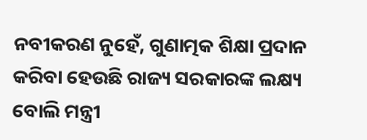ନବୀକରଣ ନୁହେଁ, ଗୁଣାତ୍ମକ ଶିକ୍ଷା ପ୍ରଦାନ କରିବା ହେଉଛି ରାଜ୍ୟ ସରକାରଙ୍କ ଲକ୍ଷ୍ୟ ବୋଲି ମନ୍ତ୍ରୀ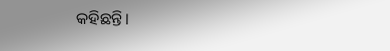କହିଛନ୍ତି।